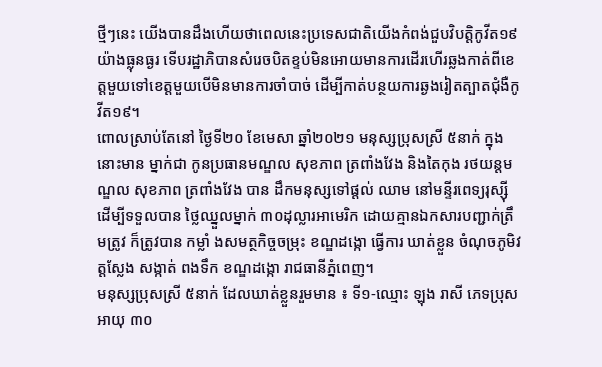ថ្មីៗនេះ យើងបានដឹងហើយថាពេលនេះប្រទេសជាតិយើងកំពង់ជួបវិបត្តិកូវីត១៩ យ៉ាងធ្លុនធ្ងរ ទើបរដ្ឋាភិបានសំរេចបិតខ្ទប់មិនអោយមានការដើរហើរឆ្លងកាត់ពីខេត្តមួយទៅខេត្តមួយបើមិនមានការចាំបាច់ ដើម្បីកាត់បន្ថយការឆ្ងងរៀតត្បាតជុំងឺកូវីត១៩។
ពោលស្រាប់តែនៅ ថ្ងៃទី២០ ខែមេសា ឆ្នាំ២០២១ មនុស្សប្រុសស្រី ៥នាក់ ក្នុងនោះមាន ម្នាក់ជា កូនប្រធានមណ្ឌល សុខភាព ត្រពាំងវែង និងតៃកុង រថយន្តមណ្ឌល សុខភាព ត្រពាំងវែង បាន ដឹកមនុស្សទៅផ្ដល់ ឈាម នៅមន្ទីរពេទ្យរុស្ស៊ី ដើម្បីទទួលបាន ថ្លៃឈ្នួលម្នាក់ ៣០ដុល្លារអាមេរិក ដោយគ្មានឯកសារបញ្ជាក់ត្រឹមត្រូវ ក៏ត្រូវបាន កម្លាំ ងសមត្ថកិច្ចចម្រុះ ខណ្ឌដង្កោ ធ្វើការ ឃាត់ខ្លួន ចំណុចភូមិវត្តស្លែង សង្កាត់ ពងទឹក ខណ្ឌដង្កោ រាជធានីភ្នំពេញ។
មនុស្សប្រុសស្រី ៥នាក់ ដែលឃាត់ខ្លួនរួមមាន ៖ ទី១-ឈ្មោះ ឡុង រាសី ភេទប្រុសអាយុ ៣០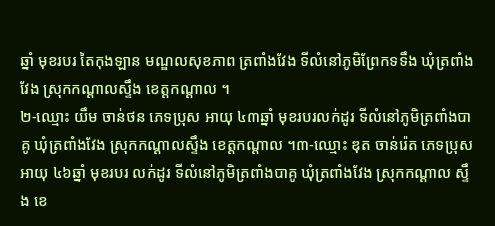ឆ្នាំ មុខរបរ តៃកុងឡាន មណ្ឌលសុខភាព ត្រពាំងវែង ទីលំនៅភូមិព្រែកទទឹង ឃុំត្រពាំងវែង ស្រុកកណ្ដាលស្ទឹង ខេត្តកណ្ដាល ។
២-ឈ្មោះ យឹម ចាន់ថន ភេទប្រុស អាយុ ៤៣ឆ្នាំ មុខរបរលក់ដូរ ទីលំនៅភូមិត្រពាំងបាគូ ឃុំត្រពាំងវែង ស្រុកកណ្ដាលស្ទឹង ខេត្តកណ្ដាល ។៣-ឈ្មោះ ឌុត ចាន់រ៉េត ភេទប្រុស អាយុ ៤៦ឆ្នាំ មុខរបរ លក់ដូរ ទីលំនៅភូមិត្រពាំងបាគូ ឃុំត្រពាំងវែង ស្រុកកណ្ដាល ស្ទឹង ខេ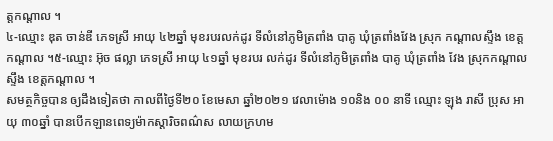ត្តកណ្ដាល ។
៤-ឈ្មោះ ឌុត ចាន់ឌី ភេទស្រី អាយុ ៤២ឆ្នាំ មុខរបរលក់ដូរ ទីលំនៅភូមិត្រពាំង បាគូ ឃុំត្រពាំងវែង ស្រុក កណ្ដាលស្ទឹង ខេត្តកណ្ដាល ។៥-ឈ្មោះ អ៊ុច ផល្លា ភេទស្រី អាយុ ៤១ឆ្នាំ មុខរបរ លក់ដូរ ទីលំនៅភូមិត្រពាំង បាគូ ឃុំត្រពាំង វែង ស្រុកកណ្ដាលស្ទឹង ខេត្តកណ្ដាល ។
សមត្ថកិច្ចបាន ឲ្យដឹងទៀតថា កាលពីថ្ងៃទី២០ ខែមេសា ឆ្នាំ២០២១ វេលាម៉ោង ១០និង ០០ នាទី ឈ្មោះ ឡុង រាសី ប្រុស អាយុ ៣០ឆ្នាំ បានបើកឡានពេទ្យម៉ាកស្ដារិចពណ៌ស លាយក្រហម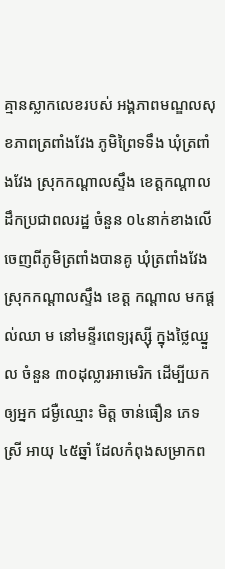គ្មានស្លាកលេខរបស់ អង្គភាពមណ្ឌលសុខភាពត្រពាំងវែង ភូមិព្រៃទទឹង ឃុំត្រពាំងវែង ស្រុកកណ្ដាលស្ទឹង ខេត្តកណ្ដាល
ដឹកប្រជាពលរដ្ឋ ចំនួន ០៤នាក់ខាងលេីចេញពីភូមិត្រពាំងបានគូ ឃុំត្រពាំងវែង ស្រុកកណ្ដាលស្ទឹង ខេត្ត កណ្ដាល មកផ្ដល់ឈា ម នៅមន្ទីរពេទ្យរុស្ស៊ី ក្នុងថ្លៃឈ្នួល ចំនួន ៣០ដុល្លារអាមេរិក ដើម្បីយកឲ្យអ្នក ជម្ងឺឈ្មោះ មិត្ត ចាន់ធឿន ភេទស្រី អាយុ ៤៥ឆ្នាំ ដែលកំពុងសម្រាកព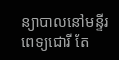ន្យាបាលនៅមន្ទីរពេទ្យជោរី តែ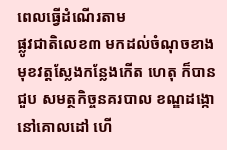ពេលធ្វើដំណើរតាម
ផ្លូវជាតិលេខ៣ មកដល់ចំណុចខាងមុខវត្តស្លែងកន្លែងកើត ហេតុ ក៏បានជួប សមត្ថកិច្ចនគរបាល ខណ្ឌដង្កោនៅគោលដៅ ហើ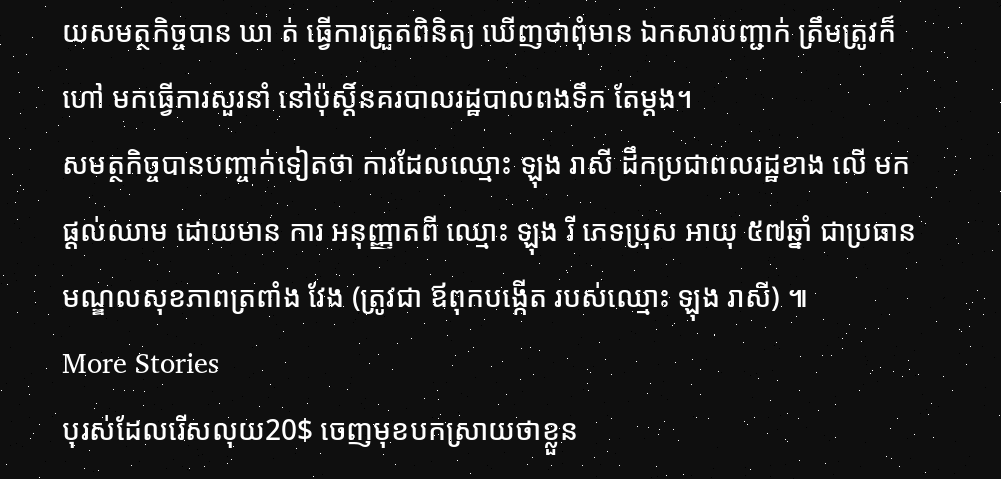យសមត្ថកិច្ចបាន ឃា ត់ ធ្វើការត្រួតពិនិត្យ ឃើញថាពុំមាន ឯកសារបញ្ជាក់ ត្រឹមត្រូវក៏ហៅ មកធ្វើការសួរនាំ នៅប៉ុស្ដិ៍នគរបាលរដ្ឋបាលពងទឹក តែម្ដង។
សមត្ថកិច្ចបានបញ្ចាក់ទៀតថា ការដែលឈ្មោះ ឡុង រាសី ដឹកប្រជាពលរដ្ឋខាង លើ មកផ្ដល់ឈាម ដោយមាន ការ អនុញ្ញាតពី ឈ្មោះ ឡុង រី ភេទប្រុស អាយុ ៥៧ឆ្នាំ ជាប្រធាន មណ្ឌលសុខភាពត្រពាំង វែង (ត្រូវជា ឪពុកបង្កើត របស់ឈ្មោះ ឡុង រាសី) ៕
More Stories
បុរស់ដែលរើសលុយ20$ ចេញមុខបកស្រាយថាខ្លួន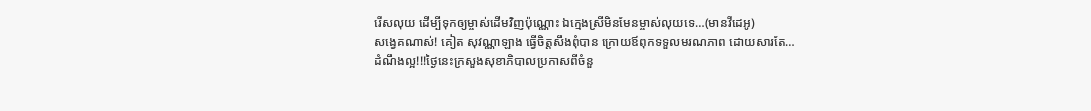រើសលុយ ដើម្បីទុកឲ្យម្ចាស់ដើមវិញប៉ុណ្ណោះ ឯក្មេងស្រីមិនមែនម្ចាស់លុយទេ…(មានវីដេអូ)
សង្វេគណាស់! គៀត សុវណ្ណាឡាង ធ្វើចិត្តសឹងពុំបាន ក្រោយឪពុកទទួលមរណភាព ដោយសារតែ…
ដំណឹងល្អ!!!ថ្ងៃនេះក្រសួងសុខាភិបាលប្រកាសពីចំនួ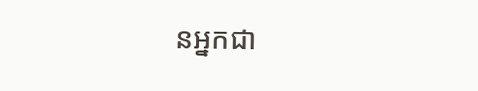នអ្នកជា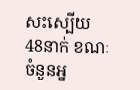សះស្បើយ 48នាក់ ខណៈចំនួនអ្ន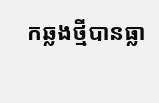កឆ្លងថ្មីបានធ្លា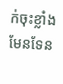ក់ចុះខ្លាំងមែនទែន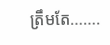ត្រឹមតែ…….